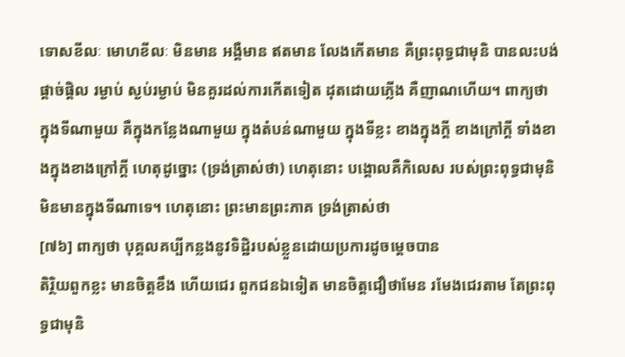ទោសខីលៈ មោហខីលៈ មិនមាន អង្គឺមាន ឥតមាន លែងកើតមាន គឺព្រះពុទ្ធជាមុនិ បានលះបង់ ផ្តាច់ផ្តិល រម្ងាប់ ស្ងប់រម្ងាប់ មិនគួរដល់ការកើតទៀត ដុតដោយភ្លើង គឺញាណហើយ។ ពាក្យថា ក្នុងទីណាមួយ គឺក្នុងកន្លែងណាមួយ ក្នុងតំបន់ណាមួយ ក្នុងទីខ្លះ ខាងក្នុងក្តី ខាងក្រៅក្តី ទាំងខាងក្នុងខាងក្រៅក្តី ហេតុដូច្នោះ (ទ្រង់ត្រាស់ថា) ហេតុនោះ បង្គោលគឺកិលេស របស់ព្រះពុទ្ធជាមុនិ មិនមានក្នុងទីណាទេ។ ហេតុនោះ ព្រះមានព្រះភាគ ទ្រង់ត្រាស់ថា
[៧៦] ពាក្យថា បុគ្គលគប្បីកន្លងនូវទិដ្ឋិរបស់ខ្លួនដោយប្រការដូចម្តេចបាន
តិរិ្ថយពួកខ្លះ មានចិត្តខឹង ហើយជេរ ពួកជនឯទៀត មានចិត្តជឿថាមែន រមែងជេរតាម តែព្រះពុទ្ធជាមុនិ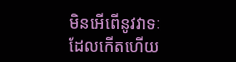មិនអើពើនូវវាទៈដែលកើតហើយ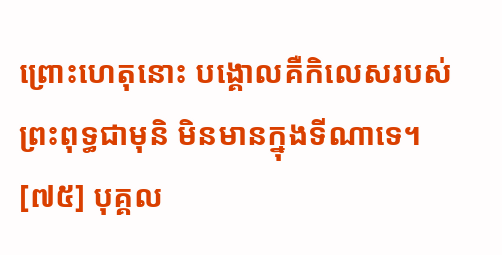ព្រោះហេតុនោះ បង្គោលគឺកិលេសរបស់ព្រះពុទ្ធជាមុនិ មិនមានក្នុងទីណាទេ។
[៧៥] បុគ្គល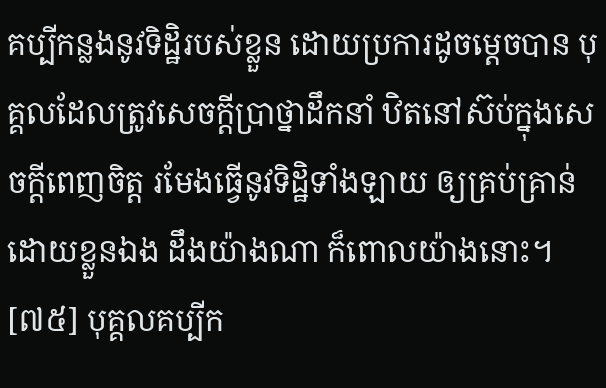គប្បីកន្លងនូវទិដ្ឋិរបស់ខ្លួន ដោយប្រការដូចម្តេចបាន បុគ្គលដែលត្រូវសេចក្តីបា្រថ្នាដឹកនាំ ឋិតនៅស៊ប់ក្នុងសេចក្តីពេញចិត្ត រមែងធ្វើនូវទិដ្ឋិទាំងឡាយ ឲ្យគ្រប់គ្រាន់ដោយខ្លួនឯង ដឹងយ៉ាងណា ក៏ពោលយ៉ាងនោះ។
[៧៥] បុគ្គលគប្បីក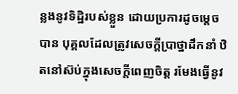ន្លងនូវទិដ្ឋិរបស់ខ្លួន ដោយប្រការដូចម្តេចបាន បុគ្គលដែលត្រូវសេចក្តីបា្រថ្នាដឹកនាំ ឋិតនៅស៊ប់ក្នុងសេចក្តីពេញចិត្ត រមែងធ្វើនូវ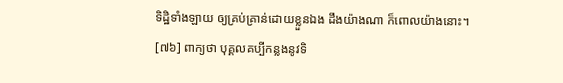ទិដ្ឋិទាំងឡាយ ឲ្យគ្រប់គ្រាន់ដោយខ្លួនឯង ដឹងយ៉ាងណា ក៏ពោលយ៉ាងនោះ។
[៧៦] ពាក្យថា បុគ្គលគប្បីកន្លងនូវទិ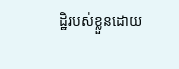ដ្ឋិរបស់ខ្លួនដោយ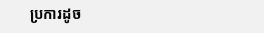ប្រការដូច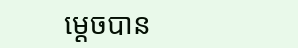ម្តេចបាន